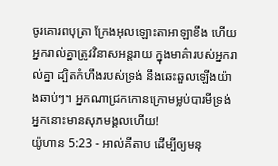ចូរគោរពបុត្រា ក្រែងអុលឡោះតាអាឡាខឹង ហើយអ្នករាល់គ្នាត្រូវវិនាសអន្តរាយ ក្នុងមាគ៌ារបស់អ្នករាល់គ្នា ដ្បិតកំហឹងរបស់ទ្រង់ នឹងឆេះឆួលឡើងយ៉ាងឆាប់ៗ។ អ្នកណាជ្រកកោនក្រោមម្លប់បារមីទ្រង់ អ្នកនោះមានសុភមង្គលហើយ!
យ៉ូហាន 5:23 - អាល់គីតាប ដើម្បីឲ្យមនុ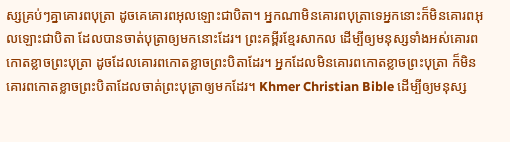ស្សគ្រប់ៗគ្នាគោរពបុត្រា ដូចគេគោរពអុលឡោះជាបិតា។ អ្នកណាមិនគោរពបុត្រាទេអ្នកនោះក៏មិនគោរពអុលឡោះជាបិតា ដែលបានចាត់បុត្រាឲ្យមកនោះដែរ។ ព្រះគម្ពីរខ្មែរសាកល ដើម្បីឲ្យមនុស្សទាំងអស់គោរពកោតខ្លាចព្រះបុត្រា ដូចដែលគោរពកោតខ្លាចព្រះបិតាដែរ។ អ្នកដែលមិនគោរពកោតខ្លាចព្រះបុត្រា ក៏មិនគោរពកោតខ្លាចព្រះបិតាដែលចាត់ព្រះបុត្រាឲ្យមកដែរ។ Khmer Christian Bible ដើម្បីឲ្យមនុស្ស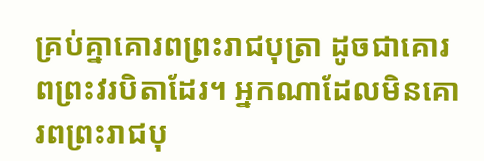គ្រប់គ្នាគោរពព្រះរាជបុត្រា ដូចជាគោរពព្រះវរបិតាដែរ។ អ្នកណាដែលមិនគោរពព្រះរាជបុ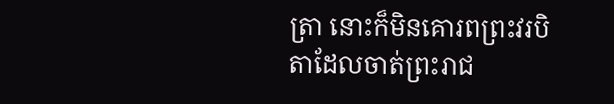ត្រា នោះក៏មិនគោរពព្រះវរបិតាដែលចាត់ព្រះរាជ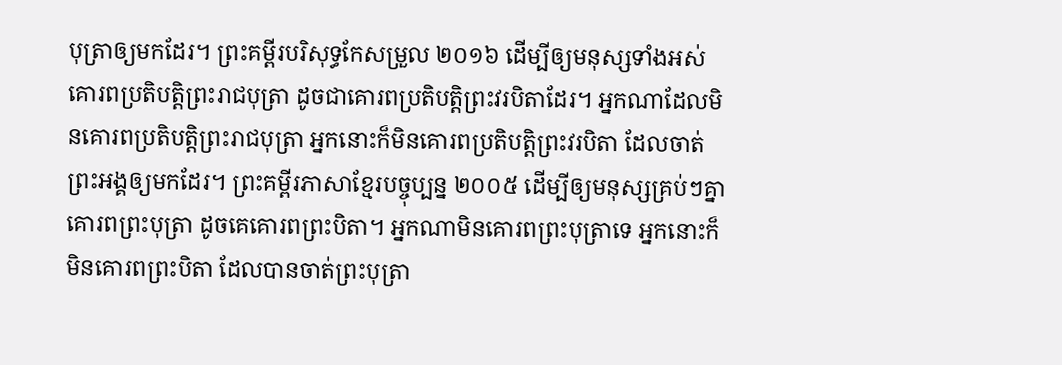បុត្រាឲ្យមកដែរ។ ព្រះគម្ពីរបរិសុទ្ធកែសម្រួល ២០១៦ ដើម្បីឲ្យមនុស្សទាំងអស់គោរពប្រតិបត្តិព្រះរាជបុត្រា ដូចជាគោរពប្រតិបត្តិព្រះវរបិតាដែរ។ អ្នកណាដែលមិនគោរពប្រតិបត្តិព្រះរាជបុត្រា អ្នកនោះក៏មិនគោរពប្រតិបត្តិព្រះវរបិតា ដែលចាត់ព្រះអង្គឲ្យមកដែរ។ ព្រះគម្ពីរភាសាខ្មែរបច្ចុប្បន្ន ២០០៥ ដើម្បីឲ្យមនុស្សគ្រប់ៗគ្នាគោរពព្រះបុត្រា ដូចគេគោរពព្រះបិតា។ អ្នកណាមិនគោរពព្រះបុត្រាទេ អ្នកនោះក៏មិនគោរពព្រះបិតា ដែលបានចាត់ព្រះបុត្រា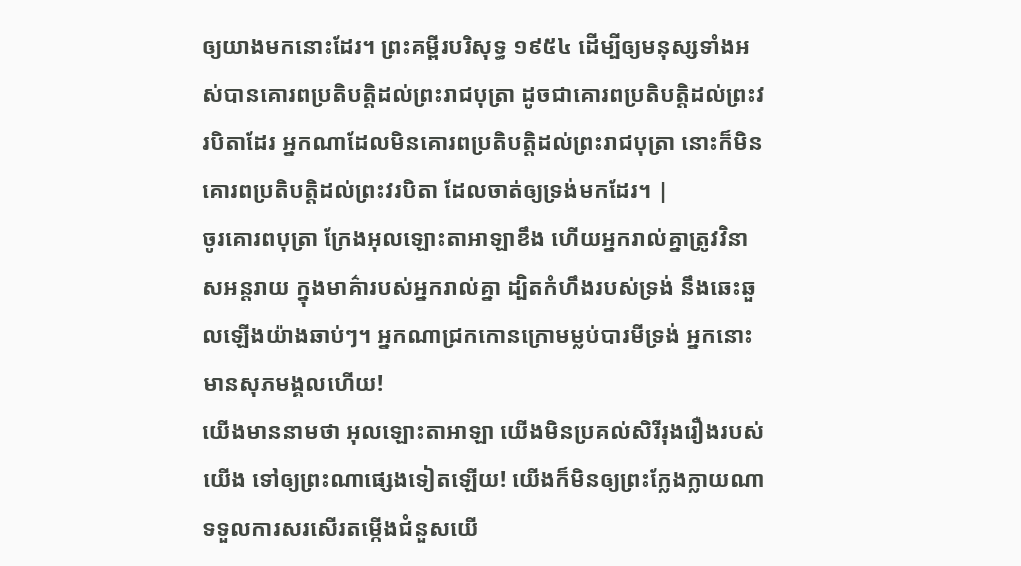ឲ្យយាងមកនោះដែរ។ ព្រះគម្ពីរបរិសុទ្ធ ១៩៥៤ ដើម្បីឲ្យមនុស្សទាំងអស់បានគោរពប្រតិបត្តិដល់ព្រះរាជបុត្រា ដូចជាគោរពប្រតិបត្តិដល់ព្រះវរបិតាដែរ អ្នកណាដែលមិនគោរពប្រតិបត្តិដល់ព្រះរាជបុត្រា នោះក៏មិនគោរពប្រតិបត្តិដល់ព្រះវរបិតា ដែលចាត់ឲ្យទ្រង់មកដែរ។ |
ចូរគោរពបុត្រា ក្រែងអុលឡោះតាអាឡាខឹង ហើយអ្នករាល់គ្នាត្រូវវិនាសអន្តរាយ ក្នុងមាគ៌ារបស់អ្នករាល់គ្នា ដ្បិតកំហឹងរបស់ទ្រង់ នឹងឆេះឆួលឡើងយ៉ាងឆាប់ៗ។ អ្នកណាជ្រកកោនក្រោមម្លប់បារមីទ្រង់ អ្នកនោះមានសុភមង្គលហើយ!
យើងមាននាមថា អុលឡោះតាអាឡា យើងមិនប្រគល់សិរីរុងរឿងរបស់យើង ទៅឲ្យព្រះណាផ្សេងទៀតឡើយ! យើងក៏មិនឲ្យព្រះក្លែងក្លាយណា ទទួលការសរសើរតម្កើងជំនួសយើ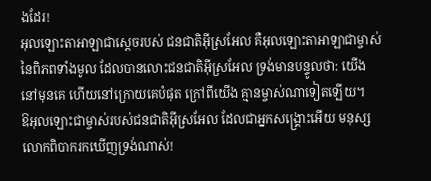ងដែរ!
អុលឡោះតាអាឡាជាស្តេចរបស់ ជនជាតិអ៊ីស្រអែល គឺអុលឡោះតាអាឡាជាម្ចាស់នៃពិភពទាំងមូល ដែលបានលោះជនជាតិអ៊ីស្រអែល ទ្រង់មានបន្ទូលថា: យើងនៅមុនគេ ហើយនៅក្រោយគេបំផុត ក្រៅពីយើង គ្មានម្ចាស់ណាទៀតឡើយ។
ឱអុលឡោះជាម្ចាស់របស់ជនជាតិអ៊ីស្រអែល ដែលជាអ្នកសង្គ្រោះអើយ មនុស្សលោកពិបាករកឃើញទ្រង់ណាស់!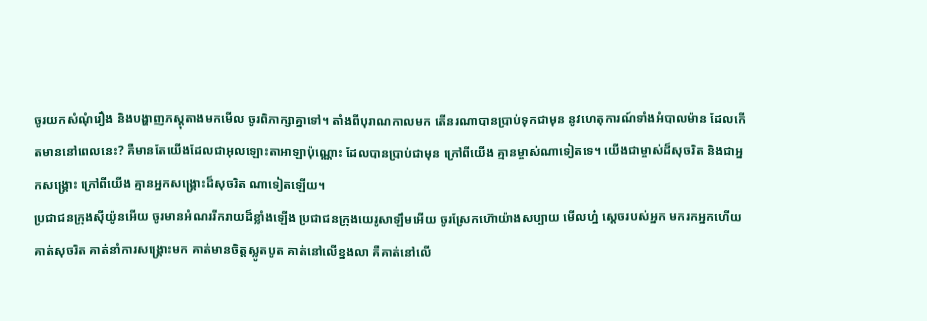ចូរយកសំណុំរឿង និងបង្ហាញភស្តុតាងមកមើល ចូរពិភាក្សាគ្នាទៅ។ តាំងពីបុរាណកាលមក តើនរណាបានប្រាប់ទុកជាមុន នូវហេតុការណ៍ទាំងអំបាលម៉ាន ដែលកើតមាននៅពេលនេះ? គឺមានតែយើងដែលជាអុលឡោះតាអាឡាប៉ុណ្ណោះ ដែលបានប្រាប់ជាមុន ក្រៅពីយើង គ្មានម្ចាស់ណាទៀតទេ។ យើងជាម្ចាស់ដ៏សុចរិត និងជាអ្នកសង្គ្រោះ ក្រៅពីយើង គ្មានអ្នកសង្គ្រោះដ៏សុចរិត ណាទៀតឡើយ។
ប្រជាជនក្រុងស៊ីយ៉ូនអើយ ចូរមានអំណររីករាយដ៏ខ្លាំងឡើង ប្រជាជនក្រុងយេរូសាឡឹមអើយ ចូរស្រែកហ៊ោយ៉ាងសប្បាយ មើលហ្ន៎ ស្តេចរបស់អ្នក មករកអ្នកហើយ គាត់សុចរិត គាត់នាំការសង្គ្រោះមក គាត់មានចិត្តស្លូតបូត គាត់នៅលើខ្នងលា គឺគាត់នៅលើ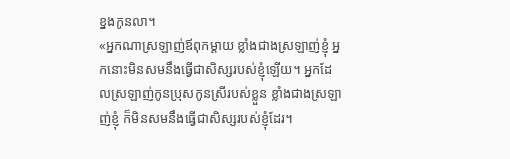ខ្នងកូនលា។
«អ្នកណាស្រឡាញ់ឪពុកម្ដាយ ខ្លាំងជាងស្រឡាញ់ខ្ញុំ អ្នកនោះមិនសមនឹងធ្វើជាសិស្សរបស់ខ្ញុំឡើយ។ អ្នកដែលស្រឡាញ់កូនប្រុសកូនស្រីរបស់ខ្លួន ខ្លាំងជាងស្រឡាញ់ខ្ញុំ ក៏មិនសមនឹងធ្វើជាសិស្សរបស់ខ្ញុំដែរ។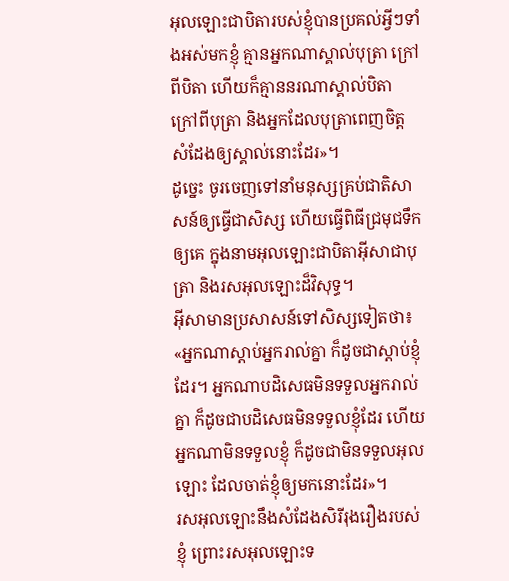អុលឡោះជាបិតារបស់ខ្ញុំបានប្រគល់អ្វីៗទាំងអស់មកខ្ញុំ គ្មានអ្នកណាស្គាល់បុត្រា ក្រៅពីបិតា ហើយក៏គ្មាននរណាស្គាល់បិតា ក្រៅពីបុត្រា និងអ្នកដែលបុត្រាពេញចិត្ត សំដែងឲ្យស្គាល់នោះដែរ»។
ដូច្នេះ ចូរចេញទៅនាំមនុស្សគ្រប់ជាតិសាសន៍ឲ្យធ្វើជាសិស្ស ហើយធ្វើពិធីជ្រមុជទឹកឲ្យគេ ក្នុងនាមអុលឡោះជាបិតាអ៊ីសាជាបុត្រា និងរសអុលឡោះដ៏វិសុទ្ធ។
អ៊ីសាមានប្រសាសន៍ទៅសិស្សទៀតថា៖ «អ្នកណាស្ដាប់អ្នករាល់គ្នា ក៏ដូចជាស្ដាប់ខ្ញុំដែរ។ អ្នកណាបដិសេធមិនទទួលអ្នករាល់គ្នា ក៏ដូចជាបដិសេធមិនទទួលខ្ញុំដែរ ហើយអ្នកណាមិនទទួលខ្ញុំ ក៏ដូចជាមិនទទួលអុលឡោះ ដែលចាត់ខ្ញុំឲ្យមកនោះដែរ»។
រសអុលឡោះនឹងសំដែងសិរីរុងរឿងរបស់ខ្ញុំ ព្រោះរសអុលឡោះទ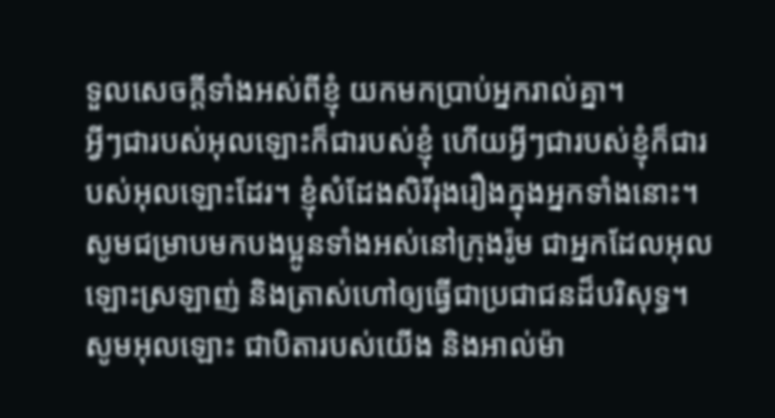ទួលសេចក្ដីទាំងអស់ពីខ្ញុំ យកមកប្រាប់អ្នករាល់គ្នា។
អ្វីៗជារបស់អុលឡោះក៏ជារបស់ខ្ញុំ ហើយអ្វីៗជារបស់ខ្ញុំក៏ជារបស់អុលឡោះដែរ។ ខ្ញុំសំដែងសិរីរុងរឿងក្នុងអ្នកទាំងនោះ។
សូមជម្រាបមកបងប្អូនទាំងអស់នៅក្រុងរ៉ូម ជាអ្នកដែលអុលឡោះស្រឡាញ់ និងត្រាស់ហៅឲ្យធ្វើជាប្រជាជនដ៏បរិសុទ្ធ។ សូមអុលឡោះ ជាបិតារបស់យើង និងអាល់ម៉ា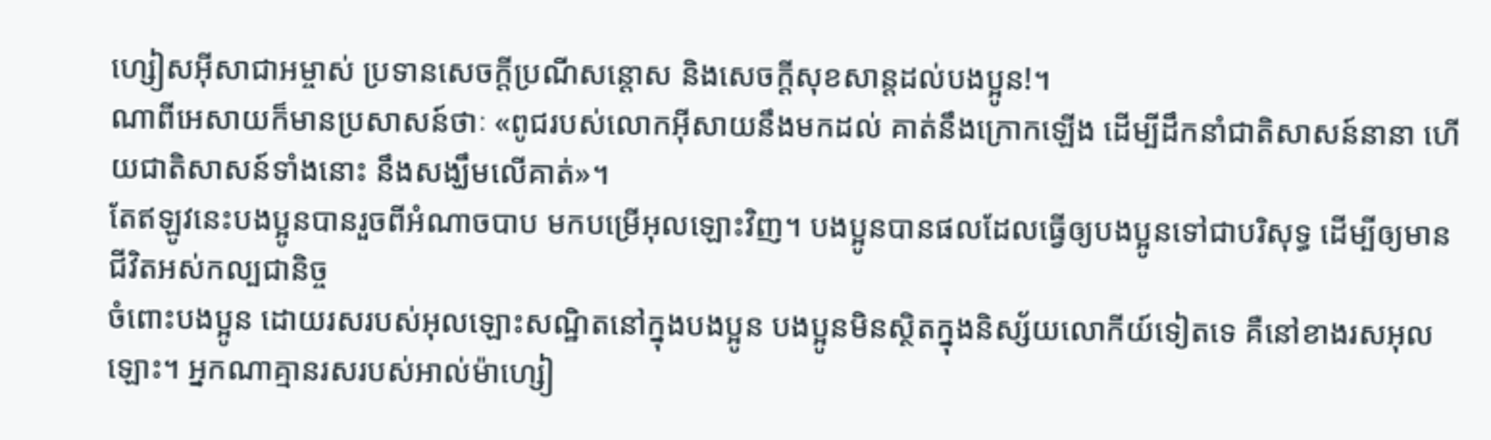ហ្សៀសអ៊ីសាជាអម្ចាស់ ប្រទានសេចក្តីប្រណីសន្តោស និងសេចក្ដីសុខសាន្ដដល់បងប្អូន!។
ណាពីអេសាយក៏មានប្រសាសន៍ថាៈ «ពូជរបស់លោកអ៊ីសាយនឹងមកដល់ គាត់នឹងក្រោកឡើង ដើម្បីដឹកនាំជាតិសាសន៍នានា ហើយជាតិសាសន៍ទាំងនោះ នឹងសង្ឃឹមលើគាត់»។
តែឥឡូវនេះបងប្អូនបានរួចពីអំណាចបាប មកបម្រើអុលឡោះវិញ។ បងប្អូនបានផលដែលធ្វើឲ្យបងប្អូនទៅជាបរិសុទ្ធ ដើម្បីឲ្យមានជីវិតអស់កល្បជានិច្ច
ចំពោះបងប្អូន ដោយរសរបស់អុលឡោះសណ្ឋិតនៅក្នុងបងប្អូន បងប្អូនមិនស្ថិតក្នុងនិស្ស័យលោកីយ៍ទៀតទេ គឺនៅខាងរសអុលឡោះ។ អ្នកណាគ្មានរសរបស់អាល់ម៉ាហ្សៀ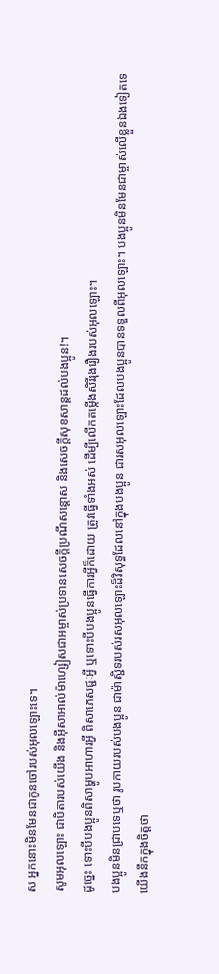ស អ្នកនោះមិនមែនជាកូនចៅរបស់អុលឡោះទេ។
សូមអុលឡោះ ជាបិតារបស់យើង និងអ៊ីសាអាល់ម៉ាហ្សៀសជាអម្ចាស់ប្រទានសេចក្តីប្រណីសន្តោស និងសេចក្ដីសុខសាន្ដដល់បងប្អូន!។
ដូច្នេះ ទោះបីបងប្អូនពិសាម្ហូបអាហារអ្វី ពិសាភេសជ្ជៈអ្វី ឬទោះបីបងប្អូនធ្វើការអ្វីក៏ដោយ ត្រូវធ្វើទាំងអស់ ដើម្បីលើកតម្កើងសិរីរុងរឿងរបស់អុលឡោះ។
បងប្អូនមិនជ្រាបទេឬថា រូបកាយរបស់បងប្អូន ជាម៉ាស្ជិទរបស់រសអុលឡោះដ៏វិសុទ្ធដែលនៅក្នុងបងប្អូន ជារសអុលឡោះដែលបងប្អូនបានទទួលពីអុលឡោះ។ បងប្អូនមិនមែនជាម្ចាស់លើខ្លួនឯងទៀតទេ
យើងនឹកក្នុងចិត្ដថា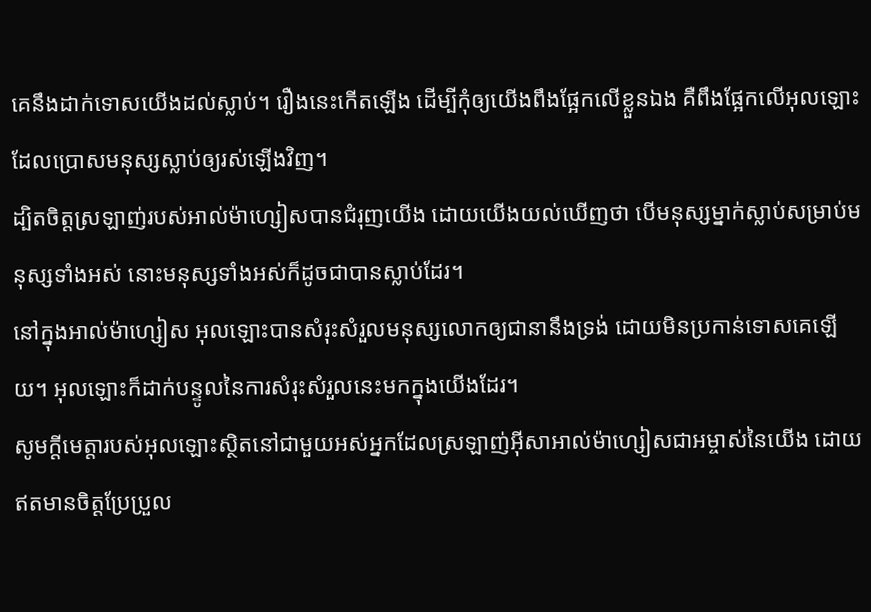គេនឹងដាក់ទោសយើងដល់ស្លាប់។ រឿងនេះកើតឡើង ដើម្បីកុំឲ្យយើងពឹងផ្អែកលើខ្លួនឯង គឺពឹងផ្អែកលើអុលឡោះ ដែលប្រោសមនុស្សស្លាប់ឲ្យរស់ឡើងវិញ។
ដ្បិតចិត្តស្រឡាញ់របស់អាល់ម៉ាហ្សៀសបានជំរុញយើង ដោយយើងយល់ឃើញថា បើមនុស្សម្នាក់ស្លាប់សម្រាប់មនុស្សទាំងអស់ នោះមនុស្សទាំងអស់ក៏ដូចជាបានស្លាប់ដែរ។
នៅក្នុងអាល់ម៉ាហ្សៀស អុលឡោះបានសំរុះសំរួលមនុស្សលោកឲ្យជានានឹងទ្រង់ ដោយមិនប្រកាន់ទោសគេឡើយ។ អុលឡោះក៏ដាក់បន្ទូលនៃការសំរុះសំរួលនេះមកក្នុងយើងដែរ។
សូមក្តីមេត្តារបស់អុលឡោះស្ថិតនៅជាមួយអស់អ្នកដែលស្រឡាញ់អ៊ីសាអាល់ម៉ាហ្សៀសជាអម្ចាស់នៃយើង ដោយឥតមានចិត្ដប្រែប្រួល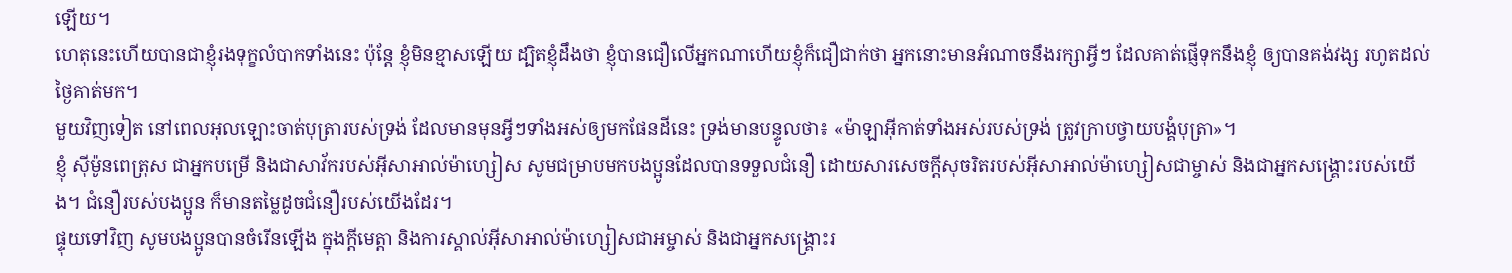ឡើយ។
ហេតុនេះហើយបានជាខ្ញុំរងទុក្ខលំបាកទាំងនេះ ប៉ុន្ដែ ខ្ញុំមិនខ្មាសឡើយ ដ្បិតខ្ញុំដឹងថា ខ្ញុំបានជឿលើអ្នកណាហើយខ្ញុំក៏ជឿជាក់ថា អ្នកនោះមានអំណាចនឹងរក្សាអ្វីៗ ដែលគាត់ផ្ញើទុកនឹងខ្ញុំ ឲ្យបានគង់វង្ស រហូតដល់ថ្ងៃគាត់មក។
មួយវិញទៀត នៅពេលអុលឡោះចាត់បុត្រារបស់ទ្រង់ ដែលមានមុនអ្វីៗទាំងអស់ឲ្យមកផែនដីនេះ ទ្រង់មានបន្ទូលថា៖ «ម៉ាឡាអ៊ីកាត់ទាំងអស់របស់ទ្រង់ ត្រូវក្រាបថ្វាយបង្គំបុត្រា»។
ខ្ញុំ ស៊ីម៉ូនពេត្រុស ជាអ្នកបម្រើ និងជាសាវ័ករបស់អ៊ីសាអាល់ម៉ាហ្សៀស សូមជម្រាបមកបងប្អូនដែលបានទទួលជំនឿ ដោយសារសេចក្ដីសុចរិតរបស់អ៊ីសាអាល់ម៉ាហ្សៀសជាម្ចាស់ និងជាអ្នកសង្គ្រោះរបស់យើង។ ជំនឿរបស់បងប្អូន ក៏មានតម្លៃដូចជំនឿរបស់យើងដែរ។
ផ្ទុយទៅវិញ សូមបងប្អូនបានចំរើនឡើង ក្នុងក្តីមេត្តា និងការស្គាល់អ៊ីសាអាល់ម៉ាហ្សៀសជាអម្ចាស់ និងជាអ្នកសង្គ្រោះរ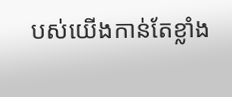បស់យើងកាន់តែខ្លាំង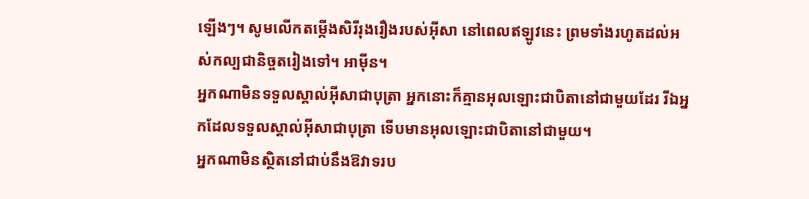ឡើងៗ។ សូមលើកតម្កើងសិរីរុងរឿងរបស់អ៊ីសា នៅពេលឥឡូវនេះ ព្រមទាំងរហូតដល់អស់កល្បជានិច្ចតរៀងទៅ។ អាម៉ីន។
អ្នកណាមិនទទួលស្គាល់អ៊ីសាជាបុត្រា អ្នកនោះក៏គ្មានអុលឡោះជាបិតានៅជាមួយដែរ រីឯអ្នកដែលទទួលស្គាល់អ៊ីសាជាបុត្រា ទើបមានអុលឡោះជាបិតានៅជាមួយ។
អ្នកណាមិនស្ថិតនៅជាប់នឹងឱវាទរប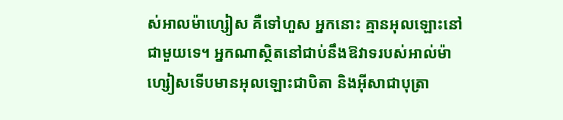ស់អាលម៉ាហ្សៀស គឺទៅហួស អ្នកនោះ គ្មានអុលឡោះនៅជាមួយទេ។ អ្នកណាស្ថិតនៅជាប់នឹងឱវាទរបស់អាល់ម៉ាហ្សៀសទើបមានអុលឡោះជាបិតា និងអ៊ីសាជាបុត្រា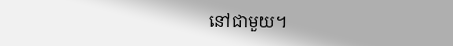នៅជាមួយ។